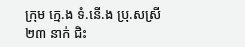ក្រុម ក្មេ.ង ទំ.នើ.ង ប្រុ.សស្រី២៣ នាក់ ជិះ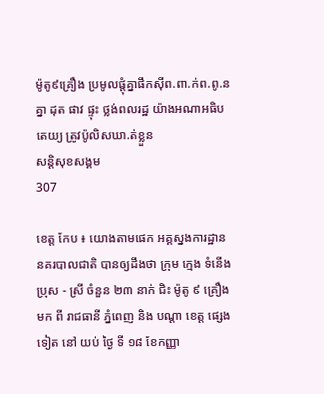ម៉ូតូ៩គ្រឿង ប្រមូលផ្តុំគ្នាផឹកស៊ីព.ពា.ក់ព.ពូ.នគ្នា ដុត ផាវ ផ្ទុះ ថ្លង់ពលរដ្ឋ យ៉ាងអណាអធិបតេយ្យ ត្រូវប៉ូលិសឃា.ត់ខ្លួន
សន្តិសុខសង្គម
307

ខេត្ត កែប ៖ យោងតាមផេក អគ្គស្នងការដ្ឋាននគរបាលជាតិ បានឲ្យដឹងថា ក្រុម ក្មេង ទំនើង ប្រុស - ស្រី ចំនួន ២៣ នាក់ ជិះ ម៉ូតូ ៩ គ្រឿង មក ពី រាជធានី ភ្នំពេញ និង បណ្តា ខេត្ត ផ្សេង ទៀត នៅ យប់ ថ្ងៃ ទី ១៨ ខែកញ្ញា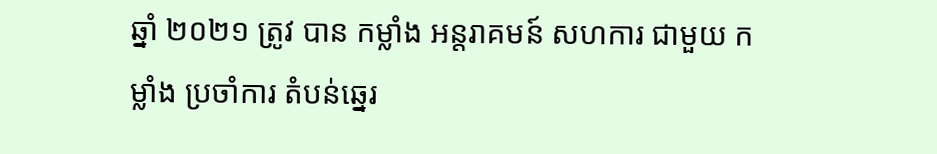ឆ្នាំ ២០២១ ត្រូវ បាន កម្លាំង អន្តរាគមន៍ សហការ ជាមួយ កម្លាំង ប្រចាំការ តំបន់ឆ្នេរ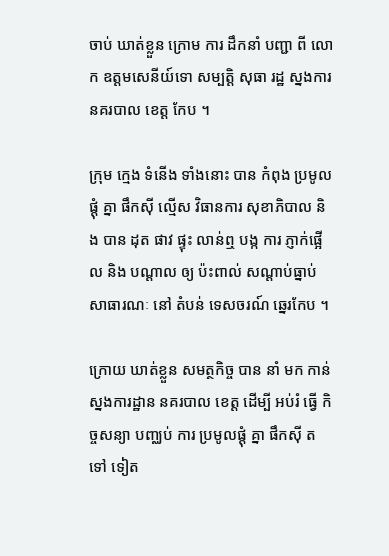ចាប់ ឃាត់ខ្លួន ក្រោម ការ ដឹកនាំ បញ្ជា ពី លោក ឧត្តមសេនីយ៍ទោ សម្បត្តិ សុធា រដ្ឋ ស្នងការ នគរបាល ខេត្ត កែប ។

ក្រុម ក្មេង ទំនើង ទាំងនោះ បាន កំពុង ប្រមូលផ្តុំ គ្នា ផឹកស៊ី ល្មើស វិធានការ សុខាភិបាល និង បាន ដុត ផាវ ផ្ទុះ លាន់ឮ បង្ក ការ ភ្ញាក់ផ្អើល និង បណ្តាល ឲ្យ ប៉ះពាល់ សណ្តាប់ធ្នាប់ សាធារណៈ នៅ តំបន់ ទេសចរណ៍ ឆ្នេរកែប ។

ក្រោយ ឃាត់ខ្លួន សមត្ថកិច្ច បាន នាំ មក កាន់ ស្នងការដ្ឋាន នគរបាល ខេត្ត ដើម្បី អប់រំ ធ្វើ កិច្ចសន្យា បញ្ឈប់ ការ ប្រមូលផ្តុំ គ្នា ផឹកស៊ី តទៅ ទៀត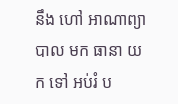នឹង ហៅ អាណាព្យាបាល មក ធានា យក ទៅ អប់រំ ប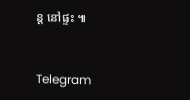ន្ត នៅផ្ទះ ៕


Telegram